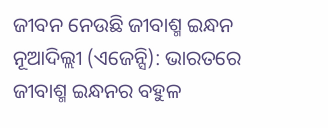ଜୀବନ ନେଉଛି ଜୀବାଶ୍ମ ଇନ୍ଧନ
ନୂଆଦିଲ୍ଲୀ (ଏଜେନ୍ସି): ଭାରତରେ ଜୀବାଶ୍ମ ଇନ୍ଧନର ବହୁଳ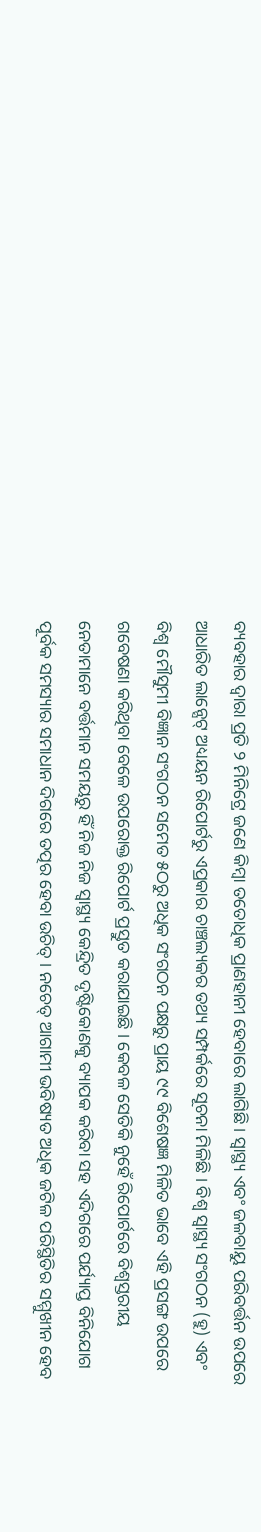ବ୍ୟବହାର ଦ୍ୱାରା ପ୍ରତି ୨ ମିନିଟ୍ରେ ଜଣେ କିମ୍ବା ତତୋଧିକ ପ୍ରାଣହାନୀ ହେବାରେ ଲାଗିଛି । ସ୍ୱାସ୍ଥ୍ୟ ଏବଂ ଜଳବାୟୁ ପରିବର୍ତ୍ତନ ଉପରେ ଆଧାରିତ ଲାନ୍ସେଟ୍ ଅଧ୍ୟୟନ ରିପୋର୍ଟରୁ ଏପ୍ରକାର ଚାଞ୍ଚଲ୍ୟକର ତଥ୍ୟ ସମ୍ପର୍କରେ ସୂଚନା ମିଳିଛି । ବିଶ୍ୱ ସ୍ୱାସ୍ଥ୍ୟ ସଂଗଠନ (ହୁ) ଏବଂ ବିଶ୍ୱ ମୌସୁମୀ ବିଜ୍ଞାନ ସଂଗଠନ ସମେତ ୫ଠରୁ ଅଧିକ ସଂଗଠନ ପକ୍ଷରୁ ପ୍ରାୟ ୯୯ ବିଶେଷଜ୍ଞ ମିଳିତ ଭାବେ ଏହି ପ୍ରସଙ୍ଗ ଉପରେ ଗବେଷଣା କରିଥିବା ବେଳେ ଉପରୋକ୍ତ ରିପୋର୍ଟ ପ୍ରସ୍ତୁତ କରାଯାଇଛି । କେବଳ ସେତିକି ନୁହେଁ ରିପୋର୍ଟରେ ବିଶ୍ୱସ୍ତରୀୟ ନେତାମାନେ ବର୍ତ୍ତମାନ ସମୟରୁ ହିଁ ନିଜ ନିଜ ସ୍ୱାସ୍ଥ୍ୟ କେନ୍ଦ୍ରିତ ଦୃଷ୍ଟିକୋଣକୁ ବ୍ୟାପକ କରିବା ସହ ଏଦିଗରେ ପର୍ଯ୍ୟାପ୍ତ ବିନିଯୋଗ ପୂର୍ବକ ସମସ୍ୟାର ସମାଧାନ ଦିଗରେ ତତ୍ପର ହେବା ଉଚିତ୍ । ନଚେତ୍ ଆଗାମୀ ଭବିଷ୍ୟତ ଅଧିକ ଜଟିଳ ପରିସ୍ଥିତିର ସମ୍ମୁଖୀନ ହେବ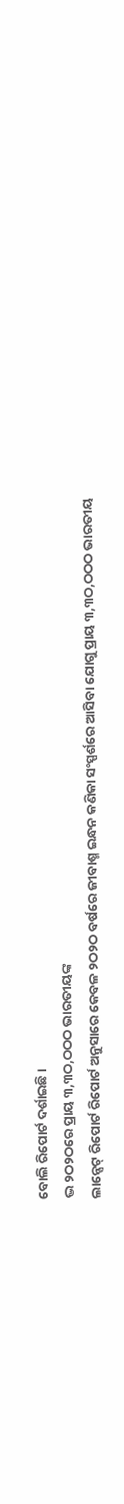ବୋଲି ରିପୋର୍ଟ ଦର୍ଶାଇଛି ।
ଦ୍ଭ ୨ଠ୨ଠରେ ପ୍ରାୟ ୩,୩ଠ,ଠଠଠ ଭାରତୀୟଙ୍କ
ଲାନ୍ସେଟ୍ ରିପୋର୍ଟ ରିପୋର୍ଟ ଅନୁସାରେ କେବଳ ୨ଠ୨ଠ ବର୍ଷରେ ଜୀବାଶ୍ମ ଇନ୍ଧନ କଣିକା ସଂସ୍ପର୍ଶରେ ଆସିବା ଯୋଗୁ ପ୍ରାୟ ୩,୩ଠ,ଠଠଠ ଭାରତୀୟ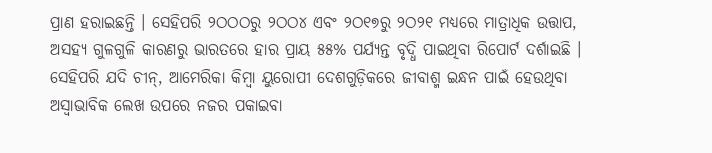ପ୍ରାଣ ହରାଇଛନ୍ତି । ସେହିପରି ୨ଠଠଠରୁ ୨ଠଠ୪ ଏବଂ ୨ଠ୧୭ରୁ ୨ଠ୨୧ ମଧ୍ୟରେ ମାତ୍ରାଧିକ ଉତ୍ତାପ, ଅସହ୍ୟ ଗୁଳଗୁଳି କାରଣରୁ ଭାରତରେ ହାର ପ୍ରାୟ ୫୫% ପର୍ଯ୍ୟନ୍ତ ବୃଦ୍ଧି ପାଇଥିବା ରିପୋର୍ଟ ଦର୍ଶାଇଛି । ସେହିପରି ଯଦି ଚୀନ୍, ଆମେରିକା କିମ୍ବା ୟୁରୋପୀ ଦେଶଗୁଡ଼ିକରେ ଜୀବାଶ୍ମ ଇନ୍ଧନ ପାଇଁ ହେଉଥିବା ଅସ୍ୱାଭାବିକ ଲେଖ ଉପରେ ନଜର ପକାଇବା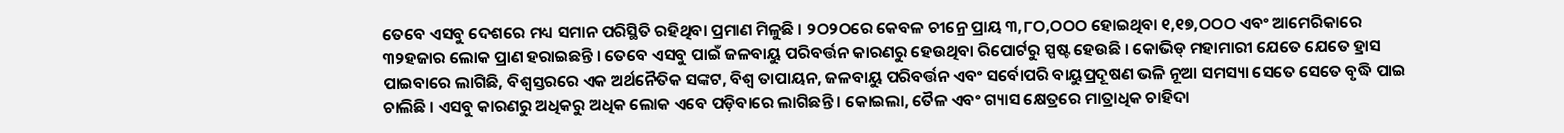ତେବେ ଏସବୁ ଦେଶରେ ମଧ୍ୟ ସମାନ ପରିସ୍ଥିତି ରହିଥିବା ପ୍ରମାଣ ମିଳୁଛି । ୨ଠ୨ଠରେ କେବଳ ଚୀନ୍ରେ ପ୍ରାୟ ୩,୮ଠ,ଠଠଠ ହୋଇଥିବା ୧,୧୭,ଠଠଠ ଏବଂ ଆମେରିକାରେ ୩୨ହଜାର ଲୋକ ପ୍ରାଣ ହରାଇଛନ୍ତି । ତେବେ ଏସବୁ ପାଇଁ ଜଳବାୟୁ ପରିବର୍ତ୍ତନ କାରଣରୁ ହେଉଥିବା ରିପୋର୍ଟରୁ ସ୍ପଷ୍ଟ ହେଉଛି । କୋଭିଡ୍ ମହାମାରୀ ଯେତେ ଯେତେ ହ୍ରାସ ପାଇବାରେ ଲାଗିଛି, ବିଶ୍ୱସ୍ତରରେ ଏକ ଅର୍ଥନୈତିକ ସଙ୍କଟ, ବିଶ୍ୱ ତାପାୟନ, ଜଳବାୟୁ ପରିବର୍ତ୍ତନ ଏବଂ ସର୍ବୋପରି ବାୟୁପ୍ରଦୂଷଣ ଭଳି ନୂଆ ସମସ୍ୟା ସେତେ ସେତେ ବୃଦ୍ଧି ପାଇ ଚାଲିଛି । ଏସବୁ କାରଣରୁ ଅଧିକରୁ ଅଧିକ ଲୋକ ଏବେ ପଡ଼ିବାରେ ଲାଗିଛନ୍ତି । କୋଇଲା, ତୈଳ ଏବଂ ଗ୍ୟାସ କ୍ଷେତ୍ରରେ ମାତ୍ରାଧିକ ଚାହିଦା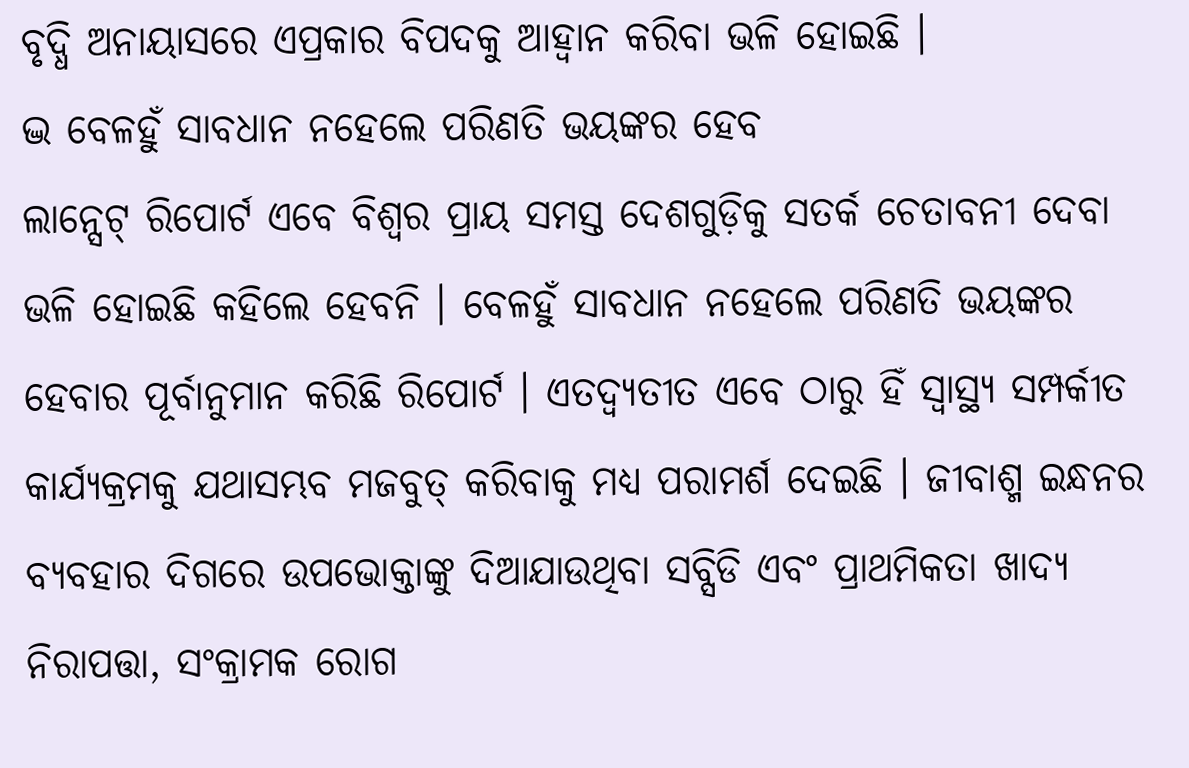ବୃଦ୍ଧି ଅନାୟାସରେ ଏପ୍ରକାର ବିପଦକୁ ଆହ୍ୱାନ କରିବା ଭଳି ହୋଇଛି ।
ଦ୍ଭ ବେଳହୁଁ ସାବଧାନ ନହେଲେ ପରିଣତି ଭୟଙ୍କର ହେବ
ଲାନ୍ସେଟ୍ ରିପୋର୍ଟ ଏବେ ବିଶ୍ୱର ପ୍ରାୟ ସମସ୍ତ ଦେଶଗୁଡ଼ିକୁ ସତର୍କ ଚେତାବନୀ ଦେବା ଭଳି ହୋଇଛି କହିଲେ ହେବନି । ବେଳହୁଁ ସାବଧାନ ନହେଲେ ପରିଣତି ଭୟଙ୍କର ହେବାର ପୂର୍ବାନୁମାନ କରିଛି ରିପୋର୍ଟ । ଏତଦ୍ବ୍ୟତୀତ ଏବେ ଠାରୁ ହିଁ ସ୍ୱାସ୍ଥ୍ୟ ସମ୍ପର୍କୀତ କାର୍ଯ୍ୟକ୍ରମକୁ ଯଥାସମ୍ଭବ ମଜବୁତ୍ କରିବାକୁ ମଧ୍ୟ ପରାମର୍ଶ ଦେଇଛି । ଜୀବାଶ୍ମ ଇନ୍ଧନର ବ୍ୟବହାର ଦିଗରେ ଉପଭୋକ୍ତାଙ୍କୁ ଦିଆଯାଉଥିବା ସବ୍ସିଡି ଏବଂ ପ୍ରାଥମିକତା ଖାଦ୍ୟ ନିରାପତ୍ତା, ସଂକ୍ରାମକ ରୋଗ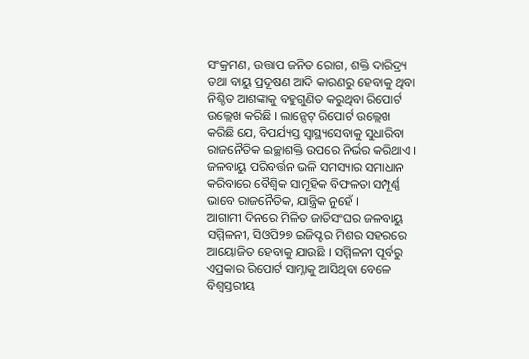ସଂକ୍ରମଣ, ଉତ୍ତାପ ଜନିତ ରୋଗ, ଶକ୍ତି ଦାରିଦ୍ର୍ୟ ତଥା ବାୟୁ ପ୍ରଦୂଷଣ ଆଦି କାରଣରୁ ହେବାକୁ ଥିବା ନିଶ୍ଚିତ ଆଶଙ୍କାକୁ ବହୁଗୁଣିତ କରୁଥିବା ରିପୋର୍ଟ ଉଲ୍ଲେଖ କରିଛି । ଲାନ୍ସେଟ୍ ରିପୋର୍ଟ ଉଲ୍ଲେଖ କରିଛି ଯେ, ବିପର୍ଯ୍ୟସ୍ତ ସ୍ୱାସ୍ଥ୍ୟସେବାକୁ ସୁଧାରିବା ରାଜନୈତିକ ଇଚ୍ଛାଶକ୍ତି ଉପରେ ନିର୍ଭର କରିଥାଏ । ଜଳବାୟୁ ପରିବର୍ତ୍ତନ ଭଳି ସମସ୍ୟାର ସମାଧାନ କରିବାରେ ବୈଶ୍ୱିକ ସାମୂହିକ ବିଫଳତା ସମ୍ପୂର୍ଣ୍ଣ ଭାବେ ରାଜନୈତିକ, ଯାନ୍ତ୍ରିକ ନୁହେଁ ।
ଆଗାମୀ ଦିନରେ ମିଳିତ ଜାତିସଂଘର ଜଳବାୟୁ ସମ୍ମିଳନୀ, ସିଓପି୨୭ ଇଜିପ୍ଟର ମିଶର ସହରରେ ଆୟୋଜିତ ହେବାକୁ ଯାଉଛି । ସମ୍ମିଳନୀ ପୂର୍ବରୁ ଏପ୍ରକାର ରିପୋର୍ଟ ସାମ୍ନାକୁ ଆସିଥିବା ବେଳେ ବିଶ୍ୱସ୍ତରୀୟ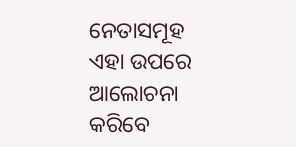ନେତାସମୂହ ଏହା ଉପରେ ଆଲୋଚନା କରିବେ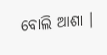ବୋଲି ଆଶା ।